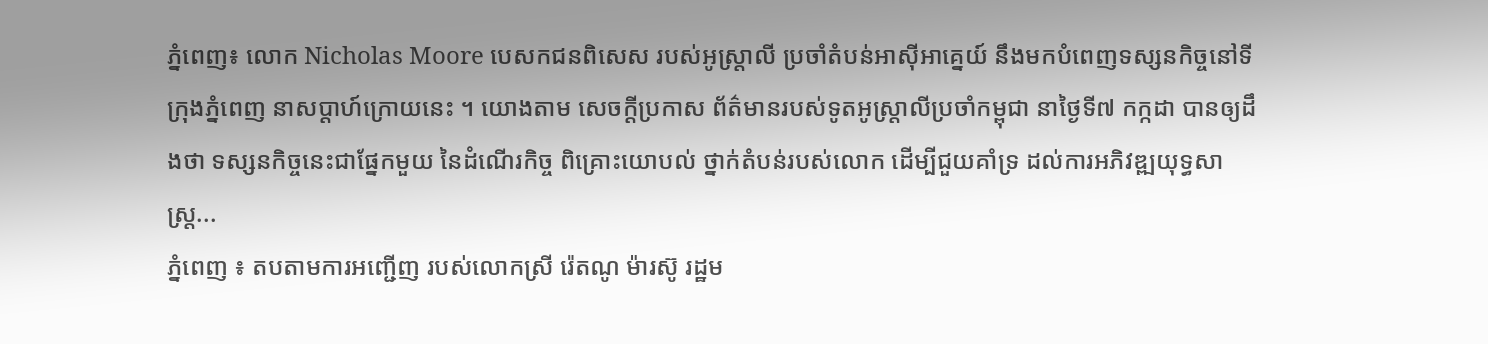ភ្នំពេញ៖ លោក Nicholas Moore បេសកជនពិសេស របស់អូស្ត្រាលី ប្រចាំតំបន់អាស៊ីអាគ្នេយ៍ នឹងមកបំពេញទស្សនកិច្ចនៅទីក្រុងភ្នំពេញ នាសប្តាហ៍ក្រោយនេះ ។ យោងតាម សេចក្ដីប្រកាស ព័ត៌មានរបស់ទូតអូស្ត្រាលីប្រចាំកម្ពុជា នាថ្ងៃទី៧ កក្កដា បានឲ្យដឹងថា ទស្សនកិច្ចនេះជាផ្នែកមួយ នៃដំណើរកិច្ច ពិគ្រោះយោបល់ ថ្នាក់តំបន់របស់លោក ដើម្បីជួយគាំទ្រ ដល់ការអភិវឌ្ឍយុទ្ធសាស្ត្រ...
ភ្នំពេញ ៖ តបតាមការអញ្ជើញ របស់លោកស្រី រ៉េតណូ ម៉ារស៊ូ រដ្ឋម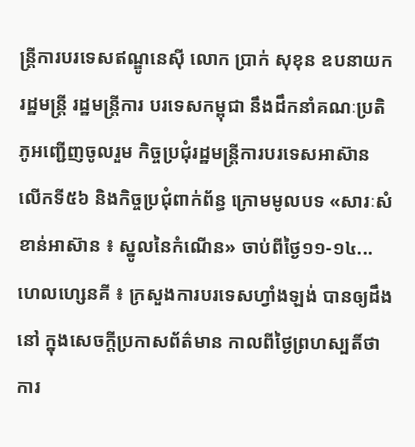ន្ត្រីការបរទេសឥណ្ឌូនេស៊ី លោក ប្រាក់ សុខុន ឧបនាយករដ្ឋមន្ត្រី រដ្ឋមន្ត្រីការ បរទេសកម្ពុជា នឹងដឹកនាំគណៈប្រតិភូអញ្ជើញចូលរួម កិច្ចប្រជុំរដ្ឋមន្ត្រីការបរទេសអាស៊ាន លើកទី៥៦ និងកិច្ចប្រជុំពាក់ព័ន្ធ ក្រោមមូលបទ «សារៈសំខាន់អាស៊ាន ៖ ស្នូលនៃកំណើន» ចាប់ពីថ្ងៃ១១-១៤...
ហេលហ្សេនគី ៖ ក្រសួងការបរទេសហ្វាំងឡង់ បានឲ្យដឹងនៅ ក្នុងសេចក្តីប្រកាសព័ត៌មាន កាលពីថ្ងៃព្រហស្បតិ៍ថា ការ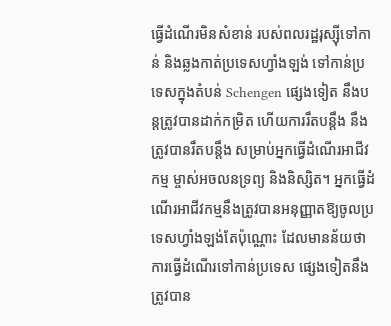ធ្វើដំណើរមិនសំខាន់ របស់ពលរដ្ឋរុស្ស៊ីទៅកាន់ និងឆ្លងកាត់ប្រទេសហ្វាំងឡង់ ទៅកាន់ប្រទេសក្នុងតំបន់ Schengen ផ្សេងទៀត នឹងបន្តត្រូវបានដាក់កម្រិត ហើយការរឹតបន្តឹង នឹងត្រូវបានរឹតបន្តឹង សម្រាប់អ្នកធ្វើដំណើរអាជីវកម្ម ម្ចាស់អចលនទ្រព្យ និងនិស្សិត។ អ្នកធ្វើដំណើរអាជីវកម្មនឹងត្រូវបានអនុញ្ញាតឱ្យចូលប្រទេសហ្វាំងឡង់តែប៉ុណ្ណោះ ដែលមានន័យថា ការធ្វើដំណើរទៅកាន់ប្រទេស ផ្សេងទៀតនឹងត្រូវបាន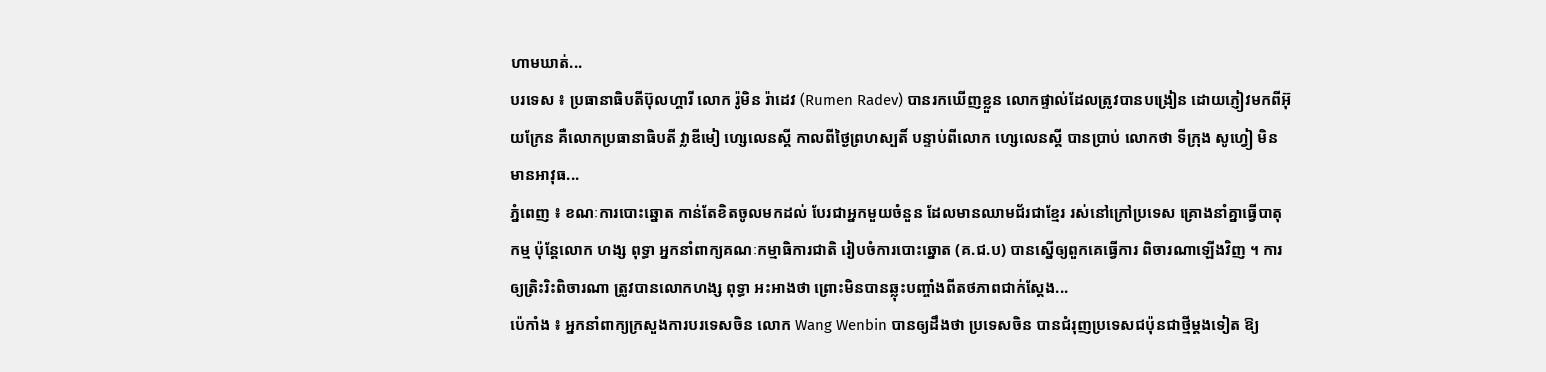ហាមឃាត់...
បរទេស ៖ ប្រធានាធិបតីប៊ុលហ្គារី លោក រ៉ូមិន រ៉ាដេវ (Rumen Radev) បានរកឃើញខ្លួន លោកផ្ទាល់ដែលត្រូវបានបង្រៀន ដោយភ្ញៀវមកពីអ៊ុយក្រែន គឺលោកប្រធានាធិបតី វ្លាឌីមៀ ហ្សេលេនស្គី កាលពីថ្ងៃព្រហស្បតិ៍ បន្ទាប់ពីលោក ហ្សេលេនស្គី បានប្រាប់ លោកថា ទីក្រុង សូហ្វៀ មិនមានអាវុធ...
ភ្នំពេញ ៖ ខណៈការបោះឆ្នោត កាន់តែខិតចូលមកដល់ បែរជាអ្នកមួយចំនួន ដែលមានឈាមជ័រជាខ្មែរ រស់នៅក្រៅប្រទេស គ្រោងនាំគ្នាធ្វើបាតុកម្ម ប៉ុន្តែលោក ហង្ស ពុទ្ធា អ្នកនាំពាក្យគណៈកម្មាធិការជាតិ រៀបចំការបោះឆ្នោត (គ.ជ.ប) បានស្នើឲ្យពួកគេធ្វើការ ពិចារណាឡើងវិញ ។ ការឲ្យត្រិះរិះពិចារណា ត្រូវបានលោកហង្ស ពុទ្ធា អះអាងថា ព្រោះមិនបានឆ្លុះបញ្ចាំងពីតថភាពជាក់ស្តែង...
ប៉េកាំង ៖ អ្នកនាំពាក្យក្រសួងការបរទេសចិន លោក Wang Wenbin បានឲ្យដឹងថា ប្រទេសចិន បានជំរុញប្រទេសជប៉ុនជាថ្មីម្តងទៀត ឱ្យ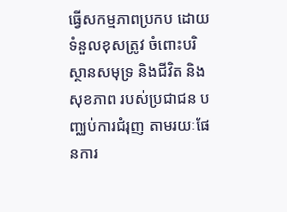ធ្វើសកម្មភាពប្រកប ដោយទំនួលខុសត្រូវ ចំពោះបរិស្ថានសមុទ្រ និងជីវិត និងសុខភាព របស់ប្រជាជន បញ្ឈប់ការជំរុញ តាមរយៈផែនការ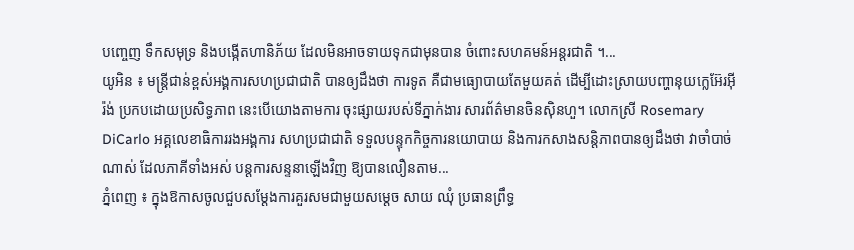បញ្ចេញ ទឹកសមុទ្រ និងបង្កើតហានិភ័យ ដែលមិនអាចទាយទុកជាមុនបាន ចំពោះសហគមន៍អន្តរជាតិ ។...
យូអិន ៖ មន្ត្រីជាន់ខ្ពស់អង្គការសហប្រជាជាតិ បានឲ្យដឹងថា ការទូត គឺជាមធ្យោបាយតែមួយគត់ ដើម្បីដោះស្រាយបញ្ហានុយក្លេអ៊ែរអ៊ីរ៉ង់ ប្រកបដោយប្រសិទ្ធភាព នេះបើយោងតាមការ ចុះផ្សាយរបស់ទីភ្នាក់ងារ សារព័ត៌មានចិនស៊ិនហួ។ លោកស្រី Rosemary DiCarlo អគ្គលេខាធិការរងអង្គការ សហប្រជាជាតិ ទទួលបន្ទុកកិច្ចការនយោបាយ និងការកសាងសន្តិភាពបានឲ្យដឹងថា វាចាំបាច់ណាស់ ដែលភាគីទាំងអស់ បន្តការសន្ទនាឡើងវិញ ឱ្យបានលឿនតាម...
ភ្នំពេញ ៖ ក្នុងឱកាសចូលជួបសម្តែងការគួរសមជាមួយសម្តេច សាយ ឈុំ ប្រធានព្រឹទ្ធ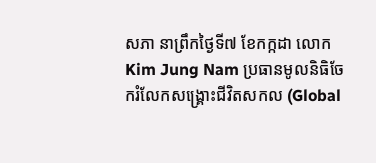សភា នាព្រឹកថ្ងៃទី៧ ខែកក្កដា លោក Kim Jung Nam ប្រធានមូលនិធិចែករំលែកសង្រ្គោះជីវិតសកល (Global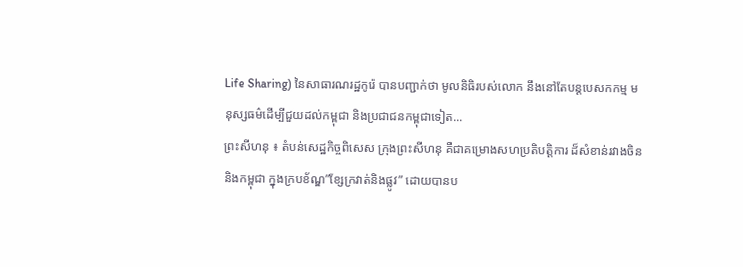Life Sharing) នៃសាធារណរដ្ឋកូរ៉េ បានបញ្ជាក់ថា មូលនិធិរបស់លោក នឹងនៅតែបន្តបេសកកម្ម មនុស្សធម៌ដើម្បីជួយដល់កម្ពុជា និងប្រជាជនកម្ពុជាទៀត...
ព្រះសីហនុ ៖ តំបន់សេដ្ឋកិច្ចពិសេស ក្រុងព្រះសីហនុ គឺជាគម្រោងសហប្រតិបត្តិការ ដ៏សំខាន់រវាងចិននិងកម្ពុជា ក្នុងក្របខ័ណ្ឌ”ខ្សែក្រវាត់និងផ្លូវ” ដោយបានប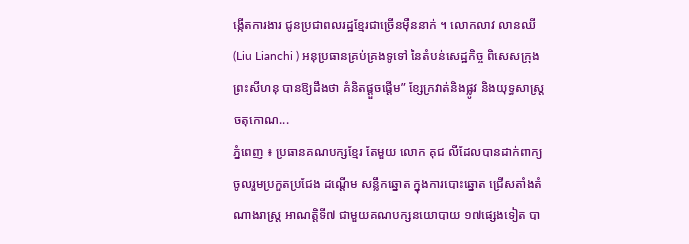ង្កើតការងារ ជូនប្រជាពលរដ្ឋខ្មែរជាច្រើនម៉ឺននាក់ ។ លោកលាវ លានឈី (Liu Lianchi ) អនុប្រធានគ្រប់គ្រងទូទៅ នៃតំបន់សេដ្ឋកិច្ច ពិសេសក្រុងព្រះសីហនុ បានឱ្យដឹងថា គំនិតផ្ដួចផ្ដើម” ខ្សែក្រវាត់និងផ្លូវ និងយុទ្ធសាស្ត្រចតុកោណ...
ភ្នំពេញ ៖ ប្រធានគណបក្សខ្មែរ តែមួយ លោក គុជ លីដែលបានដាក់ពាក្យ ចូលរួមប្រកួតប្រជែង ដណ្តើម សន្លឹកឆ្នោត ក្នុងការបោះឆ្នោត ជ្រើសតាំងតំណាងរាស្រ្ត អាណត្តិទី៧ ជាមួយគណបក្សនយោបាយ ១៧ផ្សេងទៀត បា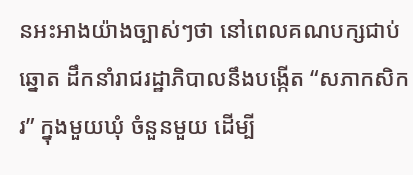នអះអាងយ៉ាងច្បាស់ៗថា នៅពេលគណបក្សជាប់ឆ្នោត ដឹកនាំរាជរដ្ឋាភិបាលនឹងបង្កើត “សភាកសិករ” ក្នុងមួយឃុំ ចំនួនមួយ ដើម្បី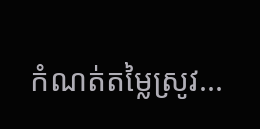កំណត់តម្លៃស្រូវ...